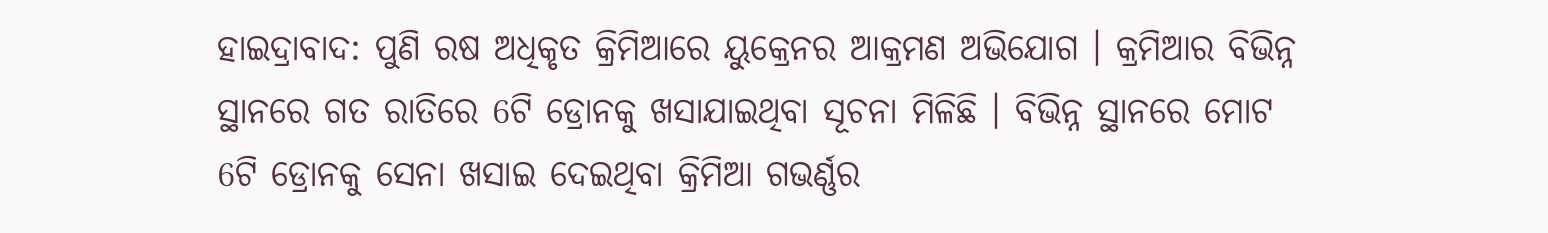ହାଇଦ୍ରାବାଦ: ପୁଣି ରଷ ଅଧିକୃତ କ୍ରିମିଆରେ ୟୁକ୍ରେନର ଆକ୍ରମଣ ଅଭିଯୋଗ । କ୍ରମିଆର ବିଭିନ୍ନ ସ୍ଥାନରେ ଗତ ରାତିରେ 6ଟି ଡ୍ରୋନକୁ ଖସାଯାଇଥିବା ସୂଚନା ମିଳିଛି । ବିଭିନ୍ନ ସ୍ଥାନରେ ମୋଟ 6ଟି ଡ୍ରୋନକୁ ସେନା ଖସାଇ ଦେଇଥିବା କ୍ରିମିଆ ଗଭର୍ଣ୍ଣର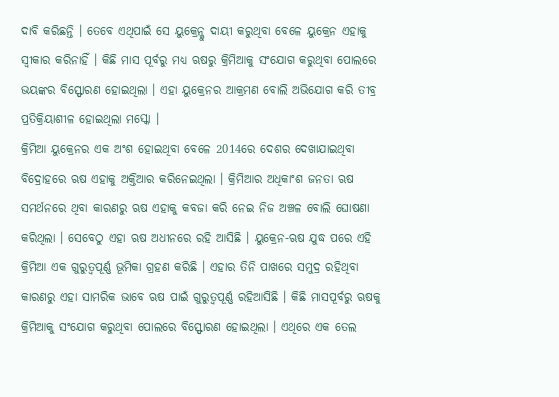ଦାବି କରିଛନ୍ତି । ତେବେ ଏଥିପାଇଁ ସେ ୟୁକ୍ରେନ୍କୁ ଦାୟୀ କରୁଥିବା ବେଳେ ୟୁକ୍ରେନ ଏହାକୁ ସ୍ବୀକାର କରିନାହିଁ । କିଛି ମାସ ପୂର୍ବରୁ ମଧ୍ୟ ଋଷରୁ କ୍ରିମିଆକୁ ସଂଯୋଗ କରୁଥିବା ପୋଲରେ ଭୟଙ୍କର ବିସ୍ଫୋରଣ ହୋଇଥିଲା । ଏହା ୟୁକ୍ରେନର ଆକ୍ରମଣ ବୋଲି ଅଭିଯୋଗ କରି ତୀବ୍ର ପ୍ରତିକ୍ରିୟାଶୀଳ ହୋଇଥିଲା ମସ୍କୋ ।
କ୍ରିମିଆ ୟୁକ୍ରେନର ଏକ ଅଂଶ ହୋଇଥିବା ବେଳେ 2014ରେ ଦେଶର ଦେଖାଯାଇଥିବା ବିଦ୍ରୋହରେ ଋଷ ଏହାକୁ ଅକ୍ତିଆର କରିନେଇଥିଲା । କ୍ରିମିଆର ଅଧିକାଂଶ ଜନତା ଋଷ ସମର୍ଥନରେ ଥିବା କାରଣରୁ ଋଷ ଏହାକୁ କବଜା କରି ନେଇ ନିଜ ଅଞ୍ଚଳ ବୋଲି ଘୋଷଣା କରିଥିଲା । ସେବେଠୁ ଏହା ଋଷ ଅଧୀନରେ ରହି ଆସିଛି । ୟୁକ୍ରେନ-ଋଷ ଯୁଦ୍ଧ ପରେ ଏହି କ୍ରିମିଆ ଏକ ଗୁରୁତ୍ବପୂର୍ଣ୍ଣ ଭୂମିକା ଗ୍ରହଣ କରିଛି । ଏହାର ତିନି ପାଖରେ ସମୁଦ୍ର ରହିଥିବା କାରଣରୁ ଏହା ସାମରିକ ଭାବେ ଋଷ ପାଇଁ ଗୁରୁତ୍ବପୂର୍ଣ୍ଣ ରହିଆସିଛି । କିଛି ମାସପୂର୍ବରୁ ଋଷକୁ କ୍ରିମିଆକୁ ସଂଯୋଗ କରୁଥିବା ପୋଲରେ ବିସ୍ଫୋରଣ ହୋଇଥିଲା । ଏଥିରେ ଏକ ତେଲ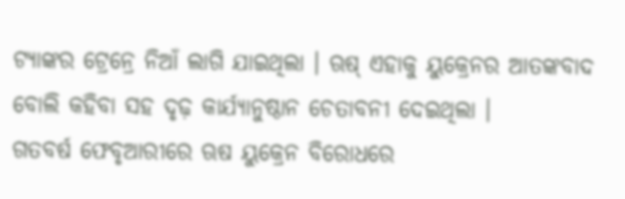ଟ୍ୟାଙ୍କର ଟ୍ରେନ୍ରେ ନିଆଁ ଲାଗି ଯାଇଥିଲା । ଋଷ୍ ଏହାକୁ ୟୁକ୍ରେନର ଆତଙ୍କବାଦ ବୋଲି କହିବା ସହ ଦୃଢ଼ କାର୍ଯ୍ଯାନୁଷ୍ଠାନ ଚେତାବନୀ ଦେଇଥିଲା ।
ଗତବର୍ଷ ଫେବୃଆରୀରେ ଋଷ ୟୁକ୍ରେନ ବିରୋଧରେ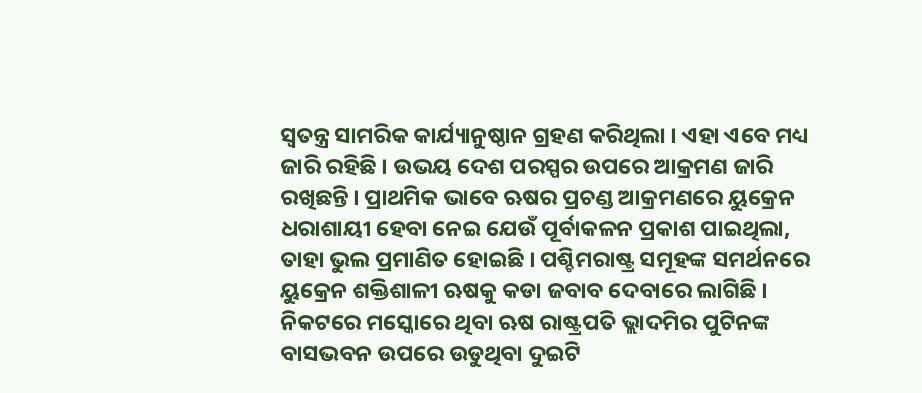ସ୍ବତନ୍ତ୍ର ସାମରିକ କାର୍ଯ୍ୟାନୁଷ୍ଠାନ ଗ୍ରହଣ କରିଥିଲା । ଏହା ଏବେ ମଧ୍ୟ ଜାରି ରହିଛି । ଉଭୟ ଦେଶ ପରସ୍ପର ଉପରେ ଆକ୍ରମଣ ଜାରି ରଖିଛନ୍ତି । ପ୍ରାଥମିକ ଭାବେ ଋଷର ପ୍ରଚଣ୍ଡ ଆକ୍ରମଣରେ ୟୁକ୍ରେନ ଧରାଶାୟୀ ହେବା ନେଇ ଯେଉଁ ପୂର୍ବାକଳନ ପ୍ରକାଶ ପାଇଥିଲା, ତାହା ଭୁଲ ପ୍ରମାଣିତ ହୋଇଛି । ପଶ୍ଚିମରାଷ୍ଟ୍ର ସମୂହଙ୍କ ସମର୍ଥନରେ ୟୁକ୍ରେନ ଶକ୍ତିଶାଳୀ ଋଷକୁ କଡା ଜବାବ ଦେବାରେ ଲାଗିଛି । ନିକଟରେ ମସ୍କୋରେ ଥିବା ଋଷ ରାଷ୍ଟ୍ରପତି ଭ୍ଲାଦମିର ପୁଟିନଙ୍କ ବାସଭବନ ଉପରେ ଉଡୁଥିବା ଦୁଇଟି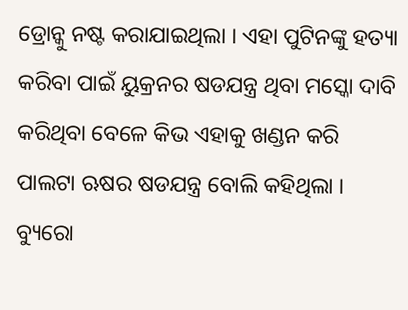ଡ୍ରୋନ୍କୁ ନଷ୍ଟ କରାଯାଇଥିଲା । ଏହା ପୁଟିନଙ୍କୁ ହତ୍ୟା କରିବା ପାଇଁ ୟୁକ୍ରନର ଷଡଯନ୍ତ୍ର ଥିବା ମସ୍କୋ ଦାବି କରିଥିବା ବେଳେ କିଭ ଏହାକୁ ଖଣ୍ଡନ କରି ପାଲଟା ଋଷର ଷଡଯନ୍ତ୍ର ବୋଲି କହିଥିଲା ।
ବ୍ୟୁରୋ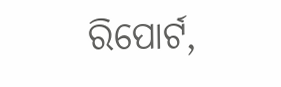ରିପୋର୍ଟ,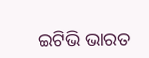ଇଟିଭି ଭାରତ